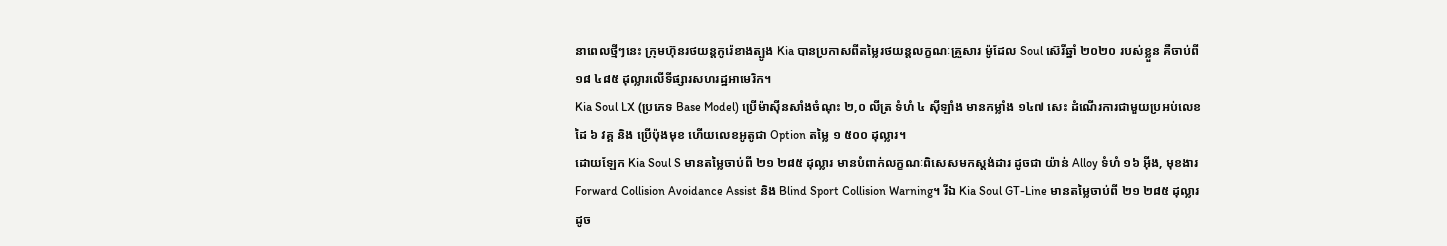នាពេលថ្មីៗនេះ ក្រុមហ៊ុនរថយន្តកូរ៉េខាងត្បូង Kia បានប្រកាសពីតម្លៃរថយន្តលក្ខណៈគ្រួសារ ម៉ូដែល Soul ស៊េរីឆ្នាំ ២០២០ របស់ខ្លួន គឺចាប់ពី ១៨ ៤៨៥ ដុល្លារលើទីផ្សារសហរដ្ឋអាមេរិក។
Kia Soul LX (ប្រភេទ Base Model) ប្រើម៉ាស៊ីនសាំងចំណុះ ២,០ លីត្រ ទំហំ ៤ ស៊ីឡាំង មានកម្លាំង ១៤៧ សេះ ដំណើរការជាមួយប្រអប់លេខដៃ ៦ វគ្គ និង ប្រើប៉ុងមុខ ហើយលេខអូតូជា Option តម្លៃ ១ ៥០០ ដុល្លារ។
ដោយឡែក Kia Soul S មានតម្លៃចាប់ពី ២១ ២៨៥ ដុល្លារ មានបំពាក់លក្ខណៈពិសេសមកស្តង់ដារ ដូចជា យ៉ាន់ Alloy ទំហំ ១៦ អ៊ីង, មុខងារ Forward Collision Avoidance Assist និង Blind Sport Collision Warning។ រីឯ Kia Soul GT-Line មានតម្លៃចាប់ពី ២១ ២៨៥ ដុល្លារ ដូច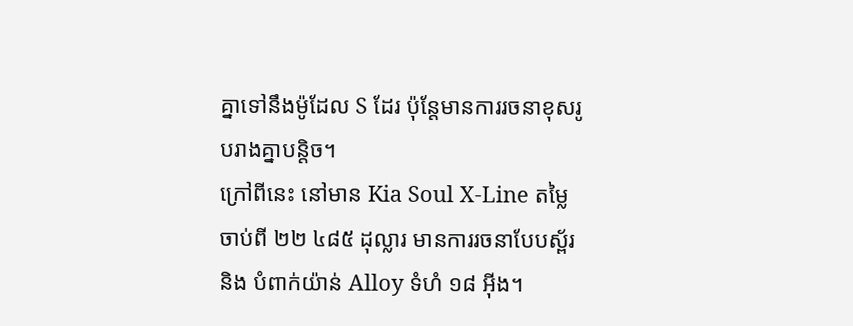គ្នាទៅនឹងម៉ូដែល S ដែរ ប៉ុន្តែមានការរចនាខុសរូបរាងគ្នាបន្តិច។
ក្រៅពីនេះ នៅមាន Kia Soul X-Line តម្លៃចាប់ពី ២២ ៤៨៥ ដុល្លារ មានការរចនាបែបស្ព័រ និង បំពាក់យ៉ាន់ Alloy ទំហំ ១៨ អ៊ីង។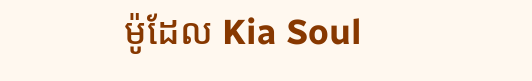ម៉ូដែល Kia Soul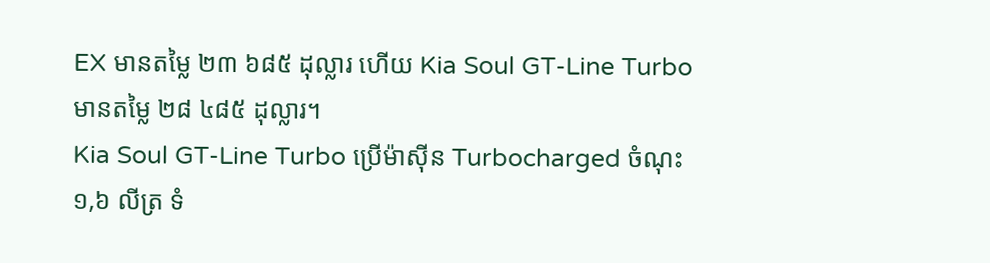EX មានតម្លៃ ២៣ ៦៨៥ ដុល្លារ ហើយ Kia Soul GT-Line Turbo មានតម្លៃ ២៨ ៤៨៥ ដុល្លារ។
Kia Soul GT-Line Turbo ប្រើម៉ាស៊ីន Turbocharged ចំណុះ ១,៦ លីត្រ ទំ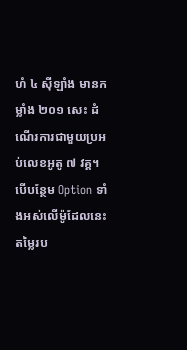ហំ ៤ ស៊ីឡាំង មានកម្លាំង ២០១ សេះ ដំណើរការជាមួយប្រអប់លេខអូតូ ៧ វគ្គ។ បើបន្ថែម Option ទាំងអស់លើម៉ូដែលនេះ តម្លៃរប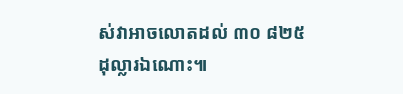ស់វាអាចលោតដល់ ៣០ ៨២៥ ដុល្លារឯណោះ៕